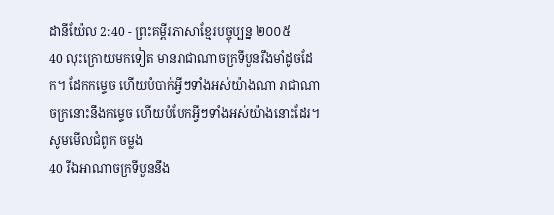ដានីយ៉ែល 2:40 - ព្រះគម្ពីរភាសាខ្មែរបច្ចុប្បន្ន ២០០៥
40 លុះក្រោយមកទៀត មានរាជាណាចក្រទីបួនរឹងមាំដូចដែក។ ដែកកម្ទេច ហើយបំបាក់អ្វីៗទាំងអស់យ៉ាងណា រាជាណាចក្រនោះនឹងកម្ទេច ហើយបំបែកអ្វីៗទាំងអស់យ៉ាងនោះដែរ។
សូមមើលជំពូក ចម្លង
40 រីឯអាណាចក្រទីបួននឹង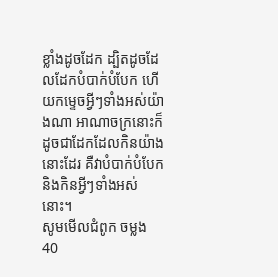ខ្លាំងដូចដែក ដ្បិតដូចដែលដែកបំបាក់បំបែក ហើយកម្ទេចអ្វីៗទាំងអស់យ៉ាងណា អាណាចក្រនោះក៏ដូចជាដែកដែលកិនយ៉ាងនោះដែរ គឺវាបំបាក់បំបែក និងកិនអ្វីៗទាំងអស់នោះ។
សូមមើលជំពូក ចម្លង
40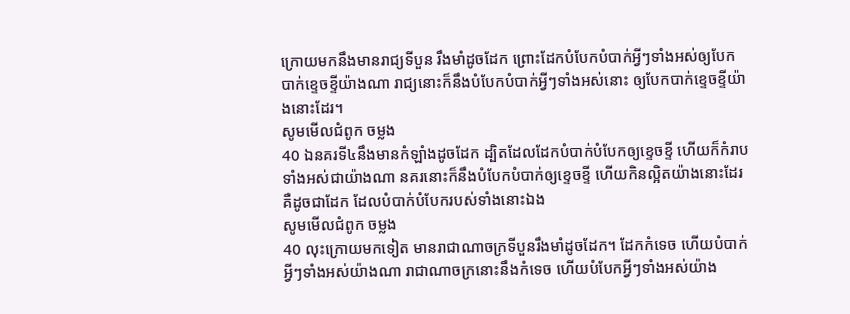ក្រោយមកនឹងមានរាជ្យទីបួន រឹងមាំដូចដែក ព្រោះដែកបំបែកបំបាក់អ្វីៗទាំងអស់ឲ្យបែកបាក់ខ្ទេចខ្ទីយ៉ាងណា រាជ្យនោះក៏នឹងបំបែកបំបាក់អ្វីៗទាំងអស់នោះ ឲ្យបែកបាក់ខ្ទេចខ្ទីយ៉ាងនោះដែរ។
សូមមើលជំពូក ចម្លង
40 ឯនគរទី៤នឹងមានកំឡាំងដូចដែក ដ្បិតដែលដែកបំបាក់បំបែកឲ្យខ្ទេចខ្ទី ហើយក៏កំរាបទាំងអស់ជាយ៉ាងណា នគរនោះក៏នឹងបំបែកបំបាក់ឲ្យខ្ទេចខ្ទី ហើយកិនល្អិតយ៉ាងនោះដែរ គឺដូចជាដែក ដែលបំបាក់បំបែករបស់ទាំងនោះឯង
សូមមើលជំពូក ចម្លង
40 លុះក្រោយមកទៀត មានរាជាណាចក្រទីបួនរឹងមាំដូចដែក។ ដែកកំទេច ហើយបំបាក់អ្វីៗទាំងអស់យ៉ាងណា រាជាណាចក្រនោះនឹងកំទេច ហើយបំបែកអ្វីៗទាំងអស់យ៉ាង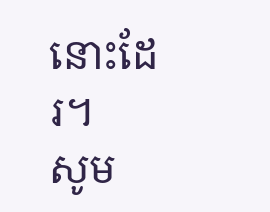នោះដែរ។
សូម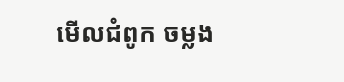មើលជំពូក ចម្លង